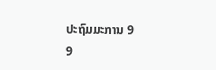ປະຖົມມະການ 9
9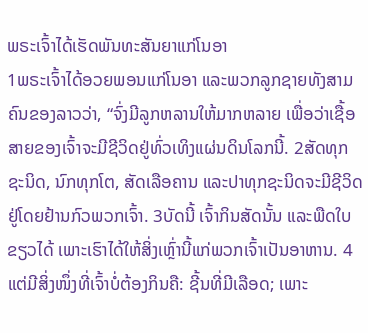ພຣະເຈົ້າໄດ້ເຮັດພັນທະສັນຍາແກ່ໂນອາ
1ພຣະເຈົ້າໄດ້ອວຍພອນແກ່ໂນອາ ແລະພວກລູກຊາຍທັງສາມຄົນຂອງລາວວ່າ, “ຈົ່ງມີລູກຫລານໃຫ້ມາກຫລາຍ ເພື່ອວ່າເຊື້ອສາຍຂອງເຈົ້າຈະມີຊີວິດຢູ່ທົ່ວເທິງແຜ່ນດິນໂລກນີ້. 2ສັດທຸກຊະນິດ, ນົກທຸກໂຕ, ສັດເລືອຄານ ແລະປາທຸກຊະນິດຈະມີຊີວິດຢູ່ໂດຍຢ້ານກົວພວກເຈົ້າ. 3ບັດນີ້ ເຈົ້າກິນສັດນັ້ນ ແລະພືດໃບຂຽວໄດ້ ເພາະເຮົາໄດ້ໃຫ້ສິ່ງເຫຼົ່ານີ້ແກ່ພວກເຈົ້າເປັນອາຫານ. 4ແຕ່ມີສິ່ງໜຶ່ງທີ່ເຈົ້າບໍ່ຕ້ອງກິນຄື: ຊີ້ນທີ່ມີເລືອດ; ເພາະ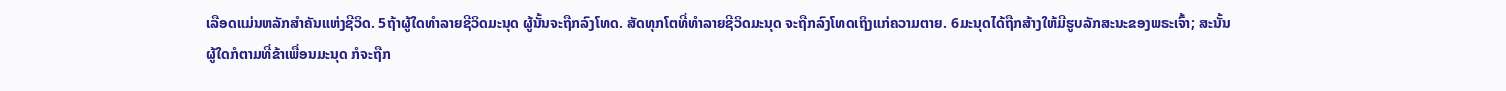ເລືອດແມ່ນຫລັກສຳຄັນແຫ່ງຊີວິດ. 5ຖ້າຜູ້ໃດທຳລາຍຊີວິດມະນຸດ ຜູ້ນັ້ນຈະຖືກລົງໂທດ. ສັດທຸກໂຕທີ່ທຳລາຍຊີວິດມະນຸດ ຈະຖືກລົງໂທດເຖິງແກ່ຄວາມຕາຍ. 6ມະນຸດໄດ້ຖືກສ້າງໃຫ້ມີຮູບລັກສະນະຂອງພຣະເຈົ້າ; ສະນັ້ນ ຜູ້ໃດກໍຕາມທີ່ຂ້າເພື່ອນມະນຸດ ກໍຈະຖືກ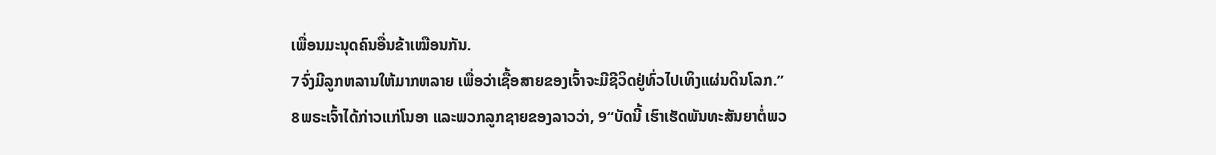ເພື່ອນມະນຸດຄົນອື່ນຂ້າເໝືອນກັນ.
7ຈົ່ງມີລູກຫລານໃຫ້ມາກຫລາຍ ເພື່ອວ່າເຊື້ອສາຍຂອງເຈົ້າຈະມີຊີວິດຢູ່ທົ່ວໄປເທິງແຜ່ນດິນໂລກ.”
8ພຣະເຈົ້າໄດ້ກ່າວແກ່ໂນອາ ແລະພວກລູກຊາຍຂອງລາວວ່າ, 9“ບັດນີ້ ເຮົາເຮັດພັນທະສັນຍາຕໍ່ພວ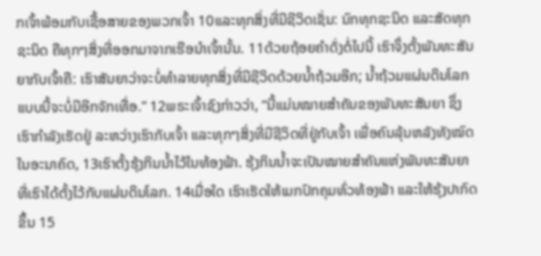ກເຈົ້າພ້ອມກັບເຊື້ອສາຍຂອງພວກເຈົ້າ 10ແລະທຸກສິ່ງທີ່ມີຊີວິດເຊັ່ນ: ນົກທຸກຊະນິດ ແລະສັດທຸກຊະນິດ ຄືທຸກໆສິ່ງທີ່ອອກມາຈາກເຮືອນຳເຈົ້ານັ້ນ. 11ດ້ວຍຖ້ອຍຄຳດັ່ງຕໍ່ໄປນີ້ ເຮົາຈຶ່ງຕັ້ງພັນທະສັນຍາກັບເຈົ້າຄື: ເຮົາສັນຍາວ່າຈະບໍ່ທຳລາຍທຸກສິ່ງທີ່ມີຊີວິດດ້ວຍນໍ້າຖ້ວມອີກ; ນໍ້າຖ້ວມແຜ່ນດິນໂລກແບບນີ້ຈະບໍ່ມີອີກຈັກເທື່ອ.” 12ພຣະເຈົ້າຊົງກ່າວວ່າ, “ນີ້ແມ່ນໝາຍສຳຄັນຂອງພັນທະສັນຍາ ຊຶ່ງເຮົາກຳລັງເຮັດຢູ່ ລະຫວ່າງເຮົາກັບເຈົ້າ ແລະທຸກໆສິ່ງທີ່ມີຊີວິດທີ່ຢູ່ກັບເຈົ້າ ເພື່ອຄົນລຸ້ນຫລັງທັງໝົດໃນອະນາຄົດ, 13ເຮົາຕັ້ງຮຸ້ງກິນນໍ້າໄວ້ໃນທ້ອງຟ້າ. ຮຸ້ງກິນນໍ້າຈະເປັນໝາຍສຳຄັນແຫ່ງພັນທະສັນຍາທີ່ເຮົາໄດ້ຕັ້ງໄວ້ກັບແຜ່ນດິນໂລກ. 14ເມື່ອໃດ ເຮົາເຮັດໃຫ້ເມກປົກຄຸມທົ່ວທ້ອງຟ້າ ແລະໃຫ້ຮຸ້ງປາກົດຂຶ້ນ 15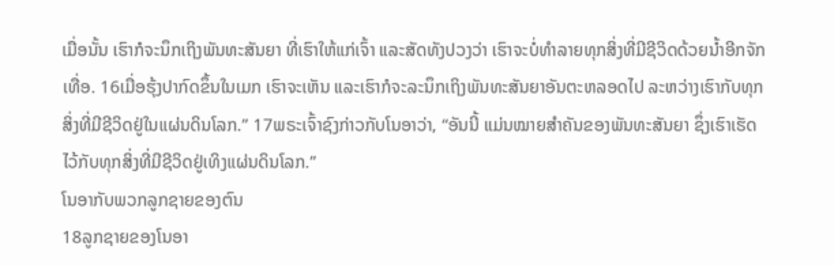ເມື່ອນັ້ນ ເຮົາກໍຈະນຶກເຖິງພັນທະສັນຍາ ທີ່ເຮົາໃຫ້ແກ່ເຈົ້າ ແລະສັດທັງປວງວ່າ ເຮົາຈະບໍ່ທຳລາຍທຸກສິ່ງທີ່ມີຊີວິດດ້ວຍນໍ້າອີກຈັກເທື່ອ. 16ເມື່ອຮຸ້ງປາກົດຂຶ້ນໃນເມກ ເຮົາຈະເຫັນ ແລະເຮົາກໍຈະລະນຶກເຖິງພັນທະສັນຍາອັນຕະຫລອດໄປ ລະຫວ່າງເຮົາກັບທຸກສິ່ງທີ່ມີຊີວິດຢູ່ໃນແຜ່ນດິນໂລກ.” 17ພຣະເຈົ້າຊົງກ່າວກັບໂນອາວ່າ, “ອັນນີ້ ແມ່ນໝາຍສຳຄັນຂອງພັນທະສັນຍາ ຊຶ່ງເຮົາເຮັດໄວ້ກັບທຸກສິ່ງທີ່ມີຊີວິດຢູ່ເທິງແຜ່ນດິນໂລກ.”
ໂນອາກັບພວກລູກຊາຍຂອງຕົນ
18ລູກຊາຍຂອງໂນອາ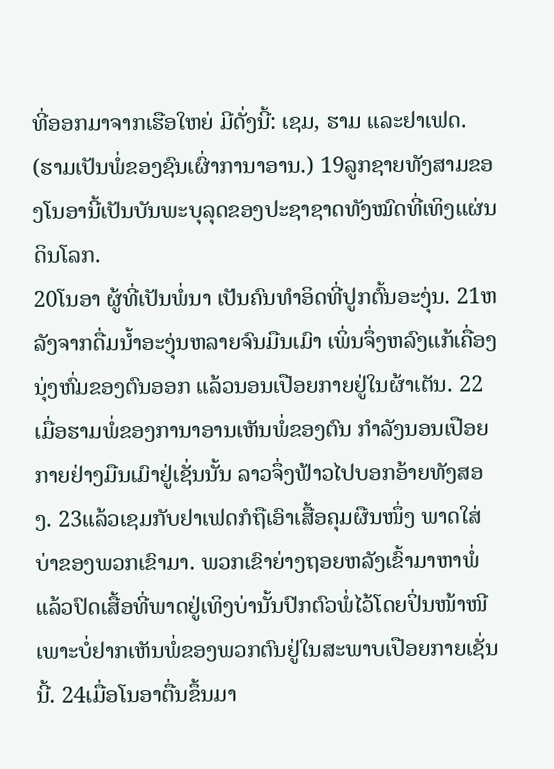ທີ່ອອກມາຈາກເຮືອໃຫຍ່ ມີດັ່ງນີ້: ເຊມ, ຮາມ ແລະຢາເຟດ. (ຮາມເປັນພໍ່ຂອງຊົນເຜົ່າການາອານ.) 19ລູກຊາຍທັງສາມຂອງໂນອານີ້ເປັນບັນພະບຸລຸດຂອງປະຊາຊາດທັງໝົດທີ່ເທິງແຜ່ນດິນໂລກ.
20ໂນອາ ຜູ້ທີ່ເປັນພໍ່ນາ ເປັນຄົນທຳອິດທີ່ປູກຕົ້ນອະງຸ່ນ. 21ຫລັງຈາກດື່ມນໍ້າອະງຸ່ນຫລາຍຈົນມືນເມົາ ເພິ່ນຈຶ່ງຫລົງແກ້ເຄື່ອງນຸ່ງຫົ່ມຂອງຕົນອອກ ແລ້ວນອນເປືອຍກາຍຢູ່ໃນຜ້າເຕັນ. 22ເມື່ອຮາມພໍ່ຂອງການາອານເຫັນພໍ່ຂອງຕົນ ກຳລັງນອນເປືອຍກາຍຢ່າງມືນເມົາຢູ່ເຊັ່ນນັ້ນ ລາວຈຶ່ງຟ້າວໄປບອກອ້າຍທັງສອງ. 23ແລ້ວເຊມກັບຢາເຟດກໍຖືເອົາເສື້ອຄຸມຜືນໜຶ່ງ ພາດໃສ່ບ່າຂອງພວກເຂົາມາ. ພວກເຂົາຍ່າງຖອຍຫລັງເຂົ້າມາຫາພໍ່ ແລ້ວປົດເສື້ອທີ່ພາດຢູ່ເທິງບ່ານັ້ນປົກຕົວພໍ່ໄວ້ໂດຍປິ່ນໜ້າໜີ ເພາະບໍ່ຢາກເຫັນພໍ່ຂອງພວກຕົນຢູ່ໃນສະພາບເປືອຍກາຍເຊັ່ນນີ້. 24ເມື່ອໂນອາຕື່ນຂຶ້ນມາ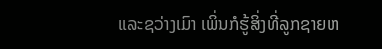ແລະຊວ່າງເມົາ ເພິ່ນກໍຮູ້ສິ່ງທີ່ລູກຊາຍຫ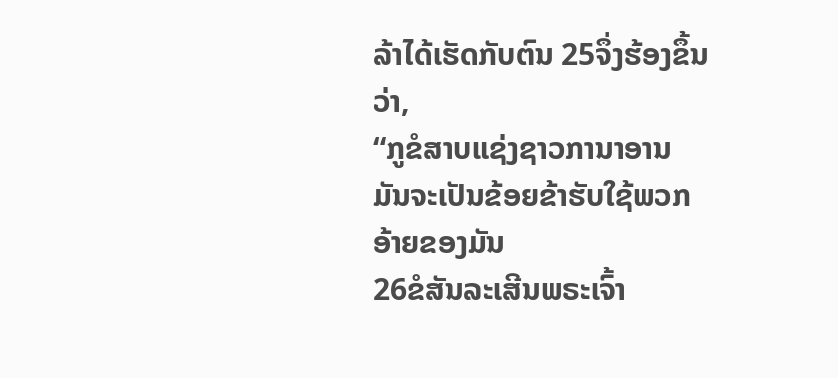ລ້າໄດ້ເຮັດກັບຕົນ 25ຈຶ່ງຮ້ອງຂຶ້ນວ່າ,
“ກູຂໍສາບແຊ່ງຊາວການາອານ
ມັນຈະເປັນຂ້ອຍຂ້າຮັບໃຊ້ພວກອ້າຍຂອງມັນ
26ຂໍສັນລະເສີນພຣະເຈົ້າ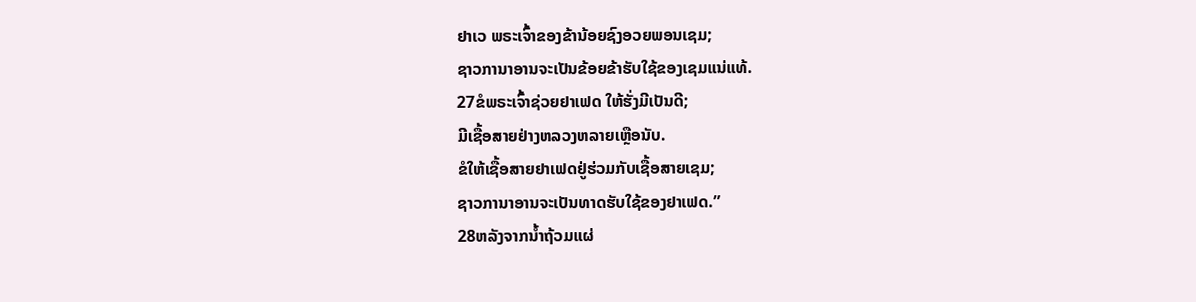ຢາເວ ພຣະເຈົ້າຂອງຂ້ານ້ອຍຊົງອວຍພອນເຊມ;
ຊາວການາອານຈະເປັນຂ້ອຍຂ້າຮັບໃຊ້ຂອງເຊມແນ່ແທ້.
27ຂໍພຣະເຈົ້າຊ່ວຍຢາເຟດ ໃຫ້ຮັ່ງມີເປັນດີ;
ມີເຊື້ອສາຍຢ່າງຫລວງຫລາຍເຫຼືອນັບ.
ຂໍໃຫ້ເຊື້ອສາຍຢາເຟດຢູ່ຮ່ວມກັບເຊື້ອສາຍເຊມ;
ຊາວການາອານຈະເປັນທາດຮັບໃຊ້ຂອງຢາເຟດ.”
28ຫລັງຈາກນໍ້າຖ້ວມແຜ່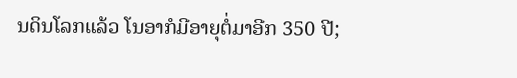ນດິນໂລກແລ້ວ ໂນອາກໍມີອາຍຸຕໍ່ມາອີກ 350 ປີ;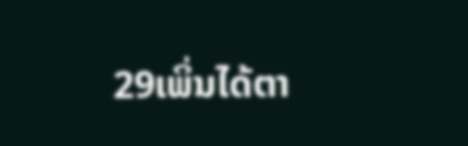29ເພິ່ນໄດ້ຕາ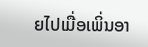ຍໄປເມື່ອເພິ່ນອາ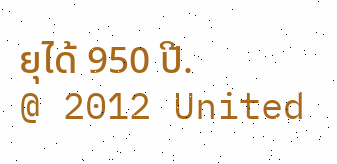ຍຸໄດ້ 950 ປີ.
@ 2012 United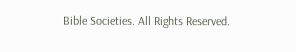Bible Societies. All Rights Reserved.